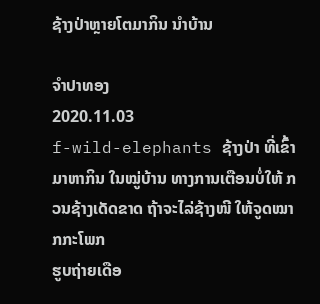ຊ້າງປ່າຫຼາຍໂຕມາກິນ ນໍາບ້ານ

ຈໍາປາທອງ
2020.11.03
f-wild-elephants ຊ້າງປ່າ ທີ່ເຂົ້າມາຫາກິນ ໃນໝູ່ບ້ານ ທາງການເຕືອນບໍ່ໃຫ້ ກວນຊ້າງເດັດຂາດ ຖ້າຈະໄລ່ຊ້າງໜີ ໃຫ້ຈູດໝາກກະໂພກ
ຮູບຖ່າຍເດືອ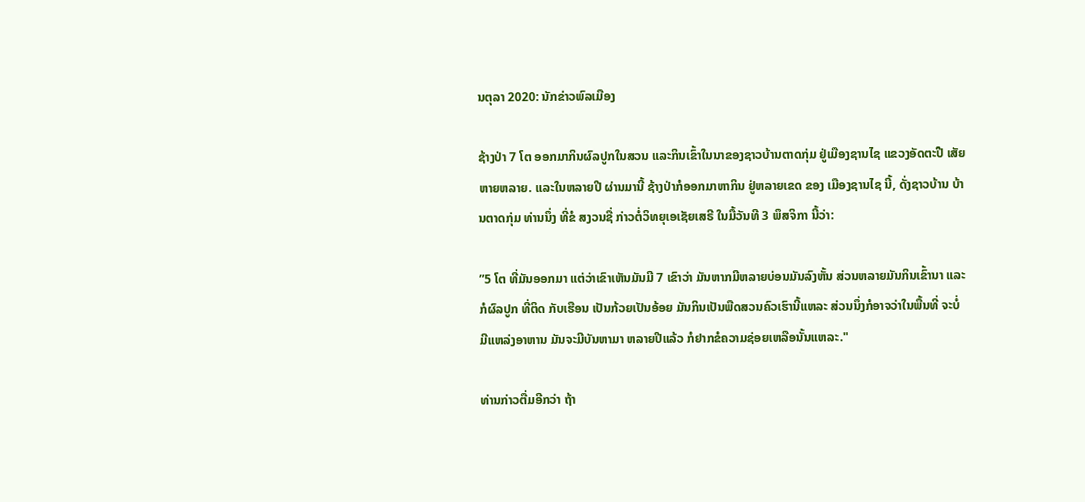ນຕຸລາ 2020: ນັກຂ່າວພົລເມືອງ

ຊ້າງປ່າ 7 ໂຕ ອອກມາກິນຜົລປູກໃນສວນ ແລະກິນເຂົ້າໃນນາຂອງຊາວບ້ານຕາດກຸ່ມ ຢູ່ເມືອງຊານໄຊ ແຂວງອັດຕະປື ເສັຍຫາຍຫລາຍ. ແລະໃນຫລາຍປີ ຜ່ານມານີ້ ຊ້າງປ່າກໍອອກມາຫາກິນ ຢູ່ຫລາຍເຂດ ຂອງ ເມືອງຊານໄຊ ນີ້, ດັ່ງຊາວບ້ານ ບ້ານຕາດກຸ່ມ ທ່ານນຶ່ງ ທີ່ຂໍ ສງວນຊື່ ກ່າວຕໍ່ວິທຍຸເອເຊັຍເສຣີ ໃນມື້ວັນທີ 3 ພຶສຈິກາ ນີ້ວ່າ:

”5 ໂຕ ທີ່ມັນອອກມາ ແຕ່ວ່າເຂົາເຫັນມັນມີ 7 ເຂົາວ່າ ມັນຫາກມີຫລາຍບ່ອນມັນລົງຫັ້ນ ສ່ວນຫລາຍມັນກິນເຂົ້ານາ ແລະ ກໍຜົລປູກ ທີ່ຕິດ ກັບເຮືອນ ເປັນກ້ວຍເປັນອ້ອຍ ມັນກິນເປັນພືດສວນຄົວເຮົານີ້ແຫລະ ສ່ວນນຶ່ງກໍອາຈວ່າໃນພື້ນທີ່ ຈະບໍ່ມີແຫລ່ງອາຫານ ມັນຈະມີບັນຫາມາ ຫລາຍປີແລ້ວ ກໍຢາກຂໍຄວາມຊ່ອຍເຫລືອນັ້ນແຫລະ."

ທ່ານກ່າວຕື່ມອີກວ່າ ຖ້າ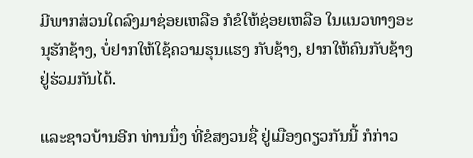ມີພາກສ່ວນໃດລົງມາຊ່ອຍເຫລືອ ກໍຂໍໃຫ້ຊ່ອຍເຫລືອ ໃນແນວທາງອະນຸຮັກຊ້າງ, ບໍ່ຢາກໃຫ້ໃຊ້ຄວາມຮຸນແຮງ ກັບຊ້າງ, ຢາກໃຫ້ຄົນກັບຊ້າງ ຢູ່ຮ່ວມກັນໄດ້.

ແລະຊາວບ້ານອີກ ທ່ານນຶ່ງ ທີ່ຂໍສງວນຊື່ ຢູ່ເມືອງດຽວກັນນີ້ ກໍກ່າວ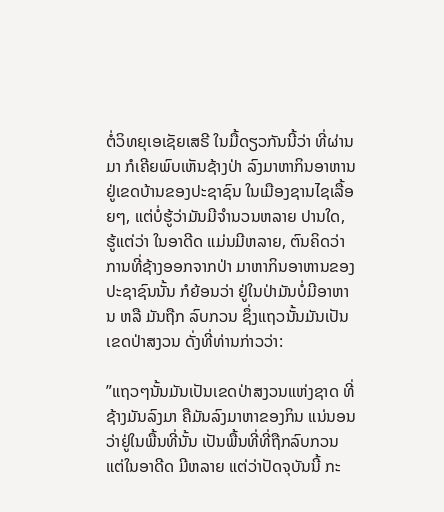ຕໍ່ວິທຍຸເອເຊັຍເສຣີ ໃນມື້ດຽວກັນນີ້ວ່າ ທີ່ຜ່ານມາ ກໍເຄີຍພົບເຫັນຊ້າງປ່າ ລົງມາຫາກິນອາຫານ ຢູ່ເຂດບ້ານຂອງປະຊາຊົນ ໃນເມືອງຊານໄຊເລື້ອຍໆ, ແຕ່ບໍ່ຮູ້ວ່າມັນມີຈໍານວນຫລາຍ ປານໃດ, ຮູ້ແຕ່ວ່າ ໃນອາດີດ ແມ່ນມີຫລາຍ, ຕົນຄິດວ່າ ການທີ່ຊ້າງອອກຈາກປ່າ ມາຫາກິນອາຫານຂອງປະຊາຊົນນັ້ນ ກໍຍ້ອນວ່າ ຢູ່ໃນປ່າມັນບໍ່ມີອາຫານ ຫລື ມັນຖືກ ລົບກວນ ຊຶ່ງແຖວນັ້ນມັນເປັນເຂດປ່າສງວນ ດັ່ງທີ່ທ່ານກ່າວວ່າ:

”ແຖວໆນັ້ນມັນເປັນເຂດປ່າສງວນແຫ່ງຊາດ ທີ່ຊ້າງມັນລົງມາ ຄືມັນລົງມາຫາຂອງກິນ ແນ່ນອນວ່າຢູ່ໃນພື້ນທີ່ນັ້ນ ເປັນພື້ນທີ່ທີ່ຖືກລົບກວນ ແຕ່ໃນອາດີດ ມີຫລາຍ ແຕ່ວ່າປັດຈຸບັນນີ້ ກະ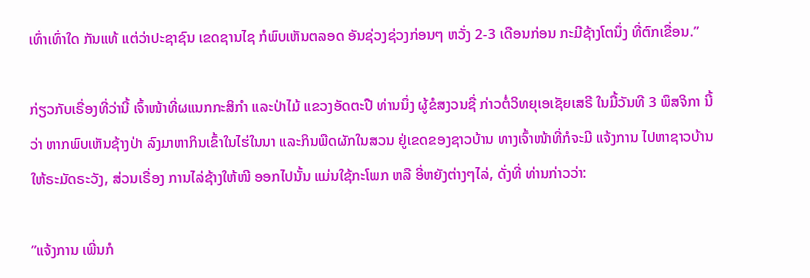ເທົ່າເທົ່າໃດ ກັນແທ້ ແຕ່ວ່າປະຊາຊົນ ເຂດຊານໄຊ ກໍພົບເຫັນຕລອດ ອັນຊ່ວງຊ່ວງກ່ອນໆ ຫວັ່ງ 2-3 ເດືອນກ່ອນ ກະມີຊ້າງໂຕນຶ່ງ ທີ່ຕົກເຂື່ອນ.”

ກ່ຽວກັບເຣື່ອງທີ່ວ່ານີ້ ເຈົ້າໜ້າທີ່ຜແນກກະສິກໍາ ແລະປ່າໄມ້ ແຂວງອັດຕະປື ທ່ານນຶ່ງ ຜູ້ຂໍສງວນຊື່ ກ່າວຕໍ່ວິທຍຸເອເຊັຍເສຣີ ໃນມື້ວັນທີ 3 ພຶສຈິກາ ນີ້ວ່າ ຫາກພົບເຫັນຊ້າງປ່າ ລົງມາຫາກິນເຂົ້າໃນໄຮ່ໃນນາ ແລະກິນພືດຜັກໃນສວນ ຢູ່ເຂດຂອງຊາວບ້ານ ທາງເຈົ້າໜ້າທີ່ກໍຈະມີ ແຈ້ງການ ໄປຫາຊາວບ້ານ ໃຫ້ຣະມັດຣະວັງ, ສ່ວນເຣື່ອງ ການໄລ່ຊ້າງໃຫ້ໜີ ອອກໄປນັ້ນ ແມ່ນໃຊ້ກະໂພກ ຫລື ອີ່ຫຍັງຕ່າງໆໄລ່, ດັ່ງທີ່ ທ່ານກ່າວວ່າ:

”ແຈ້ງການ ເພີ່ນກໍ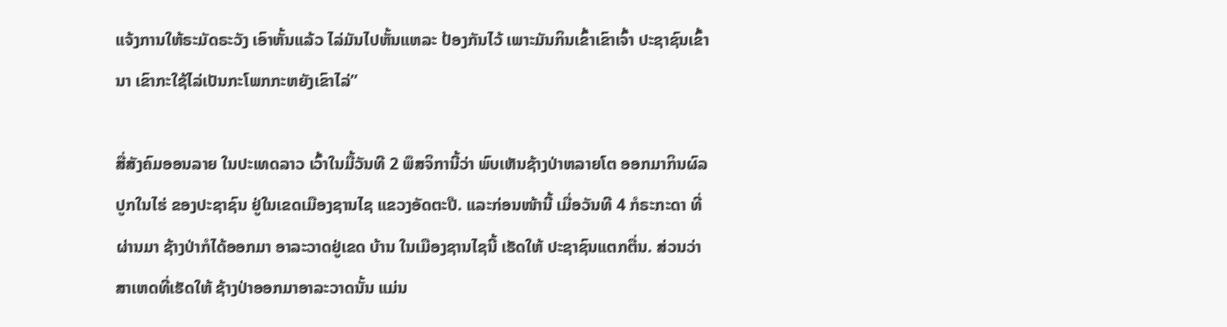ແຈ້ງການໃຫ້ຣະມັດຣະວັງ ເອົາຫັ້ນແລ້ວ ໄລ່ມັນໄປຫັ້ນແຫລະ ປ້ອງກັນໄວ້ ເພາະມັນກິນເຂົ້າເຂົາເຈົ້າ ປະຊາຊົນເຂົ້ານາ ເຂົາກະໃຊ້ໄລ່ເປັນກະໂພກກະຫຍັງເຂົາໄລ່”

ສື່ສັງຄົມອອນລາຍ ໃນປະເທດລາວ ເວົ້າໃນມື້ວັນທີ 2 ພຶສຈິການີ້ວ່າ ພົບເຫັນຊ້າງປ່າຫລາຍໂຕ ອອກມາກິນຜົລປູກໃນໄຮ່ ຂອງປະຊາຊົນ ຢູ່ໃນເຂດເມືອງຊານໄຊ ແຂວງອັດຕະປື. ແລະກ່ອນໜ້ານີ້ ເມື່ອວັນທີ 4 ກໍຣະກະດາ ທີ່ຜ່ານມາ ຊ້າງປ່າກໍໄດ້ອອກມາ ອາລະວາດຢູ່ເຂດ ບ້ານ ໃນເມືອງຊານໄຊນີ້ ເຮັດໃຫ້ ປະຊາຊົນແຕກຕື່ນ. ສ່ວນວ່າ ສາເຫດທີ່ເຮັດໃຫ້ ຊ້າງປ່າອອກມາອາລະວາດນັ້ນ ແມ່ນ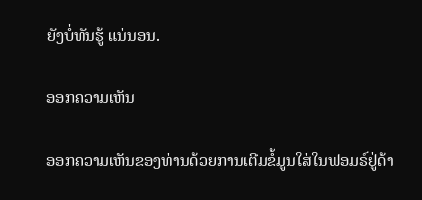ຍັງບໍ່ທັນຮູ້ ແນ່ນອນ.

ອອກຄວາມເຫັນ

ອອກຄວາມເຫັນຂອງທ່ານດ້ວຍການເຕີມຂໍ້ມູນໃສ່ໃນຟອມຣ໌ຢູ່ດ້າ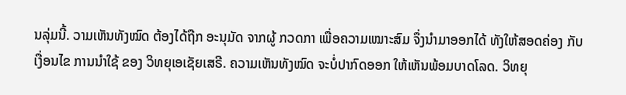ນລຸ່ມນີ້. ວາມເຫັນທັງໝົດ ຕ້ອງໄດ້ຖືກ ອະນຸມັດ ຈາກຜູ້ ກວດກາ ເພື່ອຄວາມເໝາະສົມ ຈຶ່ງນໍາມາອອກໄດ້ ທັງໃຫ້ສອດຄ່ອງ ກັບ ເງື່ອນໄຂ ການນຳໃຊ້ ຂອງ ວິທຍຸເອເຊັຍເສຣີ. ຄວາມເຫັນທັງໝົດ ຈະບໍ່ປາກົດອອກ ໃຫ້ເຫັນພ້ອມບາດໂລດ. ວິທຍຸ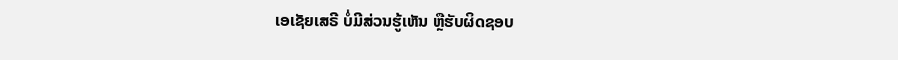ເອເຊັຍເສຣີ ບໍ່ມີສ່ວນຮູ້ເຫັນ ຫຼືຮັບຜິດຊອບ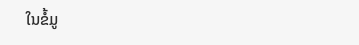ໃນຂໍ້ມູ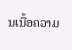ນເນື້ອຄວາມ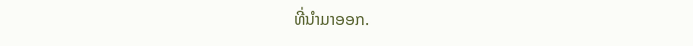ທີ່ນໍາມາອອກ.